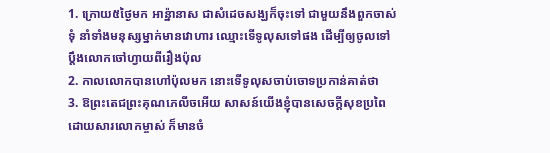1. ក្រោយ៥ថ្ងៃមក អាន៉្នានាស ជាសំដេចសង្ឃក៏ចុះទៅ ជាមួយនឹងពួកចាស់ទុំ នាំទាំងមនុស្សម្នាក់មានវោហារ ឈ្មោះទើទូលុសទៅផង ដើម្បីឲ្យចូលទៅប្តឹងលោកចៅហ្វាយពីរឿងប៉ុល
2. កាលលោកបានហៅប៉ុលមក នោះទើទូលុសចាប់ចោទប្រកាន់គាត់ថា
3. ឱព្រះតេជព្រះគុណភេលីចអើយ សាសន៍យើងខ្ញុំបានសេចក្ដីសុខប្រពៃ ដោយសារលោកម្ចាស់ ក៏មានចំ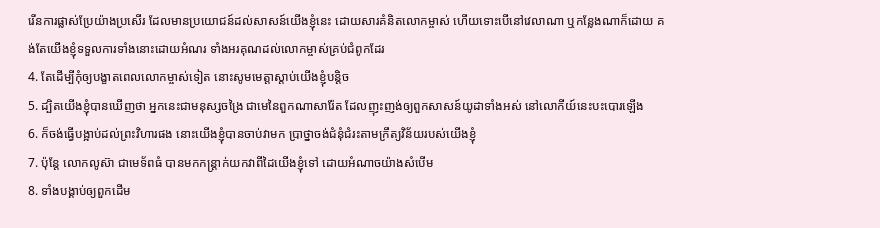រើនការផ្លាស់ប្រែយ៉ាងប្រសើរ ដែលមានប្រយោជន៍ដល់សាសន៍យើងខ្ញុំនេះ ដោយសារគំនិតលោកម្ចាស់ ហើយទោះបើនៅវេលាណា ឬកន្លែងណាក៏ដោយ គង់តែយើងខ្ញុំទទួលការទាំងនោះដោយអំណរ ទាំងអរគុណដល់លោកម្ចាស់គ្រប់ជំពូកដែរ
4. តែដើម្បីកុំឲ្យបង្ខាតពេលលោកម្ចាស់ទៀត នោះសូមមេត្តាស្តាប់យើងខ្ញុំបន្តិច
5. ដ្បិតយើងខ្ញុំបានឃើញថា អ្នកនេះជាមនុស្សចង្រៃ ជាមេនៃពួកណាសារ៉ែត ដែលញុះញង់ឲ្យពួកសាសន៍យូដាទាំងអស់ នៅលោកីយ៍នេះបះបោរឡើង
6. ក៏ចង់ធ្វើបង្អាប់ដល់ព្រះវិហារផង នោះយើងខ្ញុំបានចាប់វាមក ប្រាថ្នាចង់ជំនុំជំរះតាមក្រឹត្យវិន័យរបស់យើងខ្ញុំ
7. ប៉ុន្តែ លោកលូស៊ា ជាមេទ័ពធំ បានមកកន្ត្រាក់យកវាពីដៃយើងខ្ញុំទៅ ដោយអំណាចយ៉ាងសំបើម
8. ទាំងបង្គាប់ឲ្យពួកដើម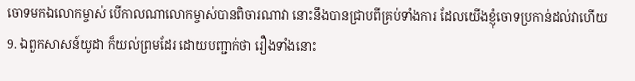ចោទមកឯលោកម្ចាស់ បើកាលណាលោកម្ចាស់បានពិចារណាវា នោះនឹងបានជ្រាបពីគ្រប់ទាំងការ ដែលយើងខ្ញុំចោទប្រកាន់ដល់វាហើយ
9. ឯពួកសាសន៍យូដា ក៏យល់ព្រមដែរ ដោយបញ្ជាក់ថា រឿងទាំងនោះ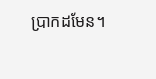ប្រាកដមែន។